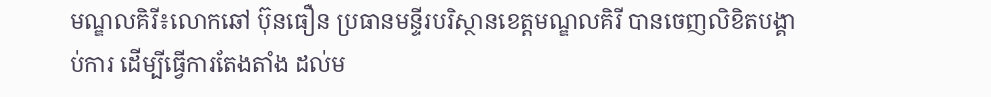មណ្ឌលគិរី៖លោកឆៅ ប៊ុនធឿន ប្រធានមន្ទីរបរិស្ថានខេត្តមណ្ឌលគិរី បានចេញលិខិតបង្គាប់ការ ដើម្បីធ្វើការតែងតាំង ដល់ម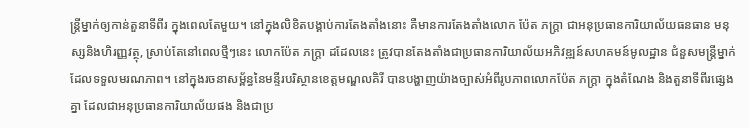ន្ត្រីម្នាក់ឲ្យកាន់តួនាទីពីរ ក្នុងពេលតែមួយ។ នៅក្នុងលិខិតបង្គាប់ការតែងតាំងនោះ គឺមានការតែងតាំងលោក ប៉ែត ភក្រ្តា ជាអនុប្រធានការិយាល័យធនធាន មនុស្សនិងហិរញ្ញវត្ថុ, ស្រាប់តែនៅពេលថ្មីៗនេះ លោកប៉ែត ភក្រ្តា ដដែលនេះ ត្រូវបានតែងតាំងជាប្រធានការិយាល័យអភិវឌ្ឍន៍សហគមន៍មូលដ្ឋាន ជំនួសមន្ត្រីម្នាក់ ដែលទទួលមរណភាព។ នៅក្នុងរចនាសម្ព័ន្ធនៃមន្ទីរបរិស្ថានខេត្តមណ្ឌលគិរី បានបង្ហាញយ៉ាងច្បាស់អំពីរូបភាពលោកប៉ែត ភក្រ្តា ក្នុងតំណែង និងតួនាទីពីរផ្សេងគ្នា ដែលជាអនុប្រធានការិយាល័យផង និងជាប្រ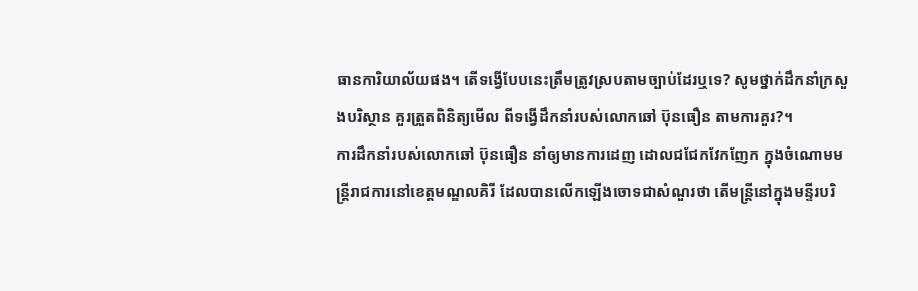ធានការិយាល័យផង។ តើទង្វើបែបនេះត្រឹមត្រូវស្របតាមច្បាប់ដែរឬទេ? សូមថ្នាក់ដឹកនាំក្រសួងបរិស្ថាន គួរត្រួតពិនិត្យមើល ពីទង្វើដឹកនាំរបស់លោកឆៅ ប៊ុនធឿន តាមការគួរ?។
ការដឹកនាំរបស់លោកឆៅ ប៊ុនធឿន នាំឲ្យមានការដេញ ដោលជជែកវែកញែក ក្នុងចំណោមមន្ត្រីរាជការនៅខេត្តមណ្ឌលគិរី ដែលបានលើកឡើងចោទជាសំណួរថា តើមន្ត្រីនៅក្នុងមន្ទីរបរិ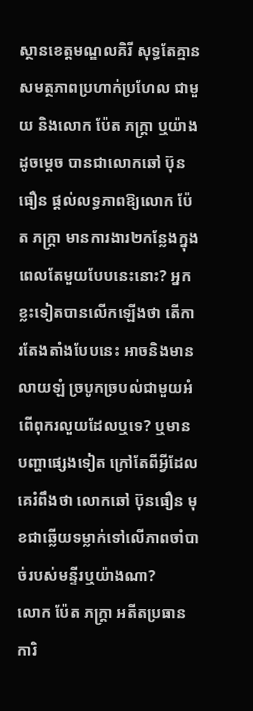ស្ថានខេត្តមណ្ឌលគិរី សុទ្ធតែគ្មានសមត្ថភាពប្រហាក់ប្រហែល ជាមួយ និងលោក ប៉ែត ភក្រ្តា ឬយ៉ាងដូចម្ដេច បានជាលោកឆៅ ប៊ុនធឿន ផ្ដល់លទ្ធភាពឱ្យលោក ប៉ែត ភក្រ្តា មានការងារ២កន្លែងក្នុងពេលតែមួយបែបនេះនោះ? អ្នកខ្លះទៀតបានលើកឡើងថា តើការតែងតាំងបែបនេះ អាចនិងមានលាយឡំ ច្របូកច្របល់ជាមួយអំពើពុករលួយដែលឬទេ? ឬមានបញ្ហាផ្សេងទៀត ក្រៅតែពីអ្វីដែលគេរំពឹងថា លោកឆៅ ប៊ុនធឿន មុខជាឆ្លើយទម្លាក់ទៅលើភាពចាំបាច់របស់មន្ទីរឬយ៉ាងណា?
លោក ប៉ែត ភក្រ្តា អតីតប្រធានការិ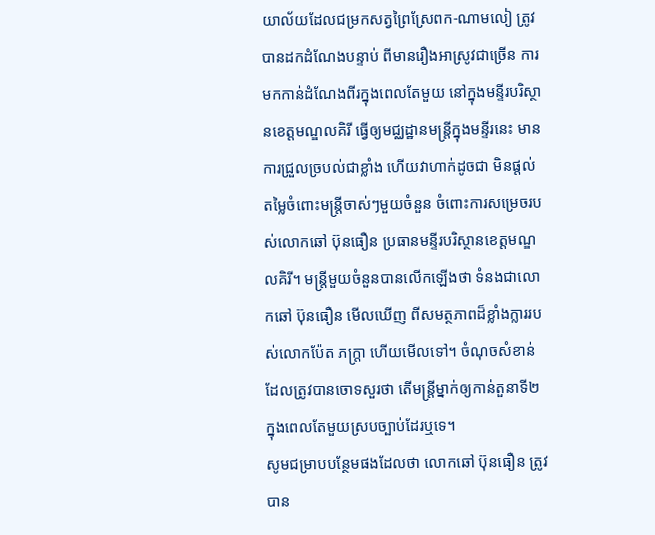យាល័យដែលជម្រកសត្វព្រៃស្រែពក-ណាមលៀ ត្រូវបានដកដំណែងបន្ទាប់ ពីមានរឿងអាស្រូវជាច្រើន ការមកកាន់ដំណែងពីរក្នុងពេលតែមួយ នៅក្នុងមន្ទីរបរិស្ថានខេត្តមណ្ឌលគិរី ធ្វើឲ្យមជ្ឈដ្ឋានមន្ត្រីក្នុងមន្ទីរនេះ មានការជ្រួលច្របល់ជាខ្លាំង ហើយវាហាក់ដូចជា មិនផ្តល់តម្លៃចំពោះមន្ត្រីចាស់ៗមួយចំនួន ចំពោះការសម្រេចរបស់លោកឆៅ ប៊ុនធឿន ប្រធានមន្ទីរបរិស្ថានខេត្តមណ្ឌលគិរី។ មន្ត្រីមួយចំនួនបានលើកឡើងថា ទំនងជាលោកឆៅ ប៊ុនធឿន មើលឃើញ ពីសមត្ថភាពដ៏ខ្លាំងក្លាររបស់លោកប៉ែត ភក្រ្តា ហើយមើលទៅ។ ចំណុចសំខាន់ដែលត្រូវបានចោទសួរថា តើមន្ត្រីម្នាក់ឲ្យកាន់តួនាទី២ក្នុងពេលតែមួយស្របច្បាប់ដែរឬទេ។
សូមជម្រាបបន្ថែមផងដែលថា លោកឆៅ ប៊ុនធឿន ត្រូវបាន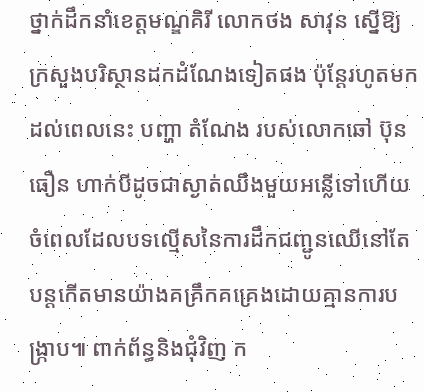ថ្នាក់ដឹកនាំខេត្តមណ្ឌគិរី លោកថង សាវុន ស្នើឱ្យក្រសួងបរិស្ថានដកដំណែងទៀតផង ប៉ុន្តែរហូតមកដល់ពេលនេះ បញ្ហា តំណែង របស់លោកឆៅ ប៊ុនធឿន ហាក់បីដូចជាស្ងាត់ឈឹងមួយអន្លើទៅហើយ ចំពេលដែលបទល្មើសនៃការដឹកជញ្ជូនឈើនៅតែបន្តកើតមានយ៉ាងគគ្រឹកគគ្រេងដោយគ្មានការបង្ក្រាប៕ ពាក់ព័ន្ធនិងជុំវិញ ក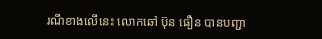រណីខាងលើនេះ លោកឆៅ ប៊ុន ធឿន បានបញ្ជា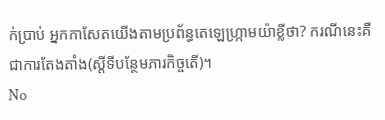ក់ប្រាប់ អ្នកកាសែតយើងតាមប្រព័ន្ធតេឡេហ្ក្រាមយ៉ាខ្លីថា? ករណីនេះគឺជាការតែងតាំង(ស្ដីទីបន្ថែមភារកិច្ចតើ)។
No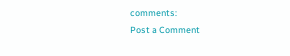comments:
Post a Comment